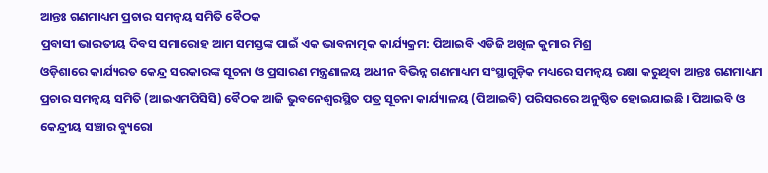ଆନ୍ତଃ ଗଣମାଧ୍ୟମ ପ୍ରଚାର ସମନ୍ୱୟ ସମିତି ବୈଠକ
ପ୍ରବାସୀ ଭାରତୀୟ ଦିବସ ସମାରୋହ ଆମ ସମସ୍ତଙ୍କ ପାଇଁ ଏକ ଭାବନାତ୍ମକ କାର୍ଯ୍ୟକ୍ରମ: ପିଆଇବି ଏଡିଜି ଅଖିଳ କୁମାର ମିଶ୍ର
ଓଡ଼ିଶାରେ କାର୍ଯ୍ୟରତ କେନ୍ଦ୍ର ସରକାରଙ୍କ ସୂଚନା ଓ ପ୍ରସାରଣ ମନ୍ତ୍ରଣାଳୟ ଅଧୀନ ବିଭିନ୍ନ ଗଣମାଧ୍ୟମ ସଂସ୍ଥାଗୁଡ଼ିକ ମଧ୍ୟରେ ସମନ୍ୱୟ ରକ୍ଷା କରୁଥିବା ଆନ୍ତଃ ଗଣମାଧ୍ୟମ ପ୍ରଚାର ସମନ୍ୱୟ ସମିତି (ଆଇଏମପିସିସି) ବୈଠକ ଆଜି ଭୁବନେଶ୍ୱରସ୍ଥିତ ପତ୍ର ସୂଚନା କାର୍ଯ୍ୟାଳୟ (ପିଆଇବି) ପରିସରରେ ଅନୁଷ୍ଠିତ ହୋଇଯାଇଛି । ପିଆଇବି ଓ କେନ୍ଦ୍ରୀୟ ସଞ୍ଚାର ବ୍ୟୁରୋ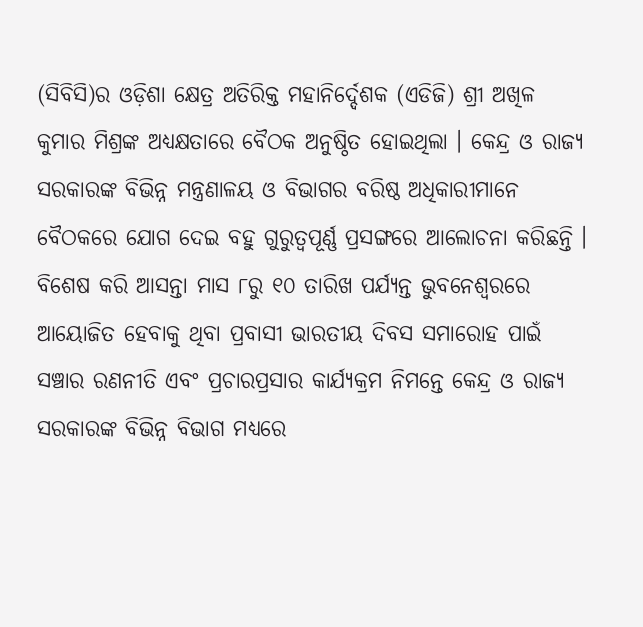(ସିବିସି)ର ଓଡ଼ିଶା କ୍ଷେତ୍ର ଅତିରିକ୍ତ ମହାନିର୍ଦ୍ଦେଶକ (ଏଡିଜି) ଶ୍ରୀ ଅଖିଳ କୁମାର ମିଶ୍ରଙ୍କ ଅଧ୍ୟକ୍ଷତାରେ ବୈଠକ ଅନୁଷ୍ଠିତ ହୋଇଥିଲା । କେନ୍ଦ୍ର ଓ ରାଜ୍ୟ ସରକାରଙ୍କ ବିଭିନ୍ନ ମନ୍ତ୍ରଣାଳୟ ଓ ବିଭାଗର ବରିଷ୍ଠ ଅଧିକାରୀମାନେ ବୈଠକରେ ଯୋଗ ଦେଇ ବହୁ ଗୁରୁତ୍ୱପୂର୍ଣ୍ଣ ପ୍ରସଙ୍ଗରେ ଆଲୋଚନା କରିଛନ୍ତି । ବିଶେଷ କରି ଆସନ୍ତା ମାସ ୮ରୁ ୧୦ ତାରିଖ ପର୍ଯ୍ୟନ୍ତ ଭୁବନେଶ୍ୱରରେ ଆୟୋଜିତ ହେବାକୁ ଥିବା ପ୍ରବାସୀ ଭାରତୀୟ ଦିବସ ସମାରୋହ ପାଇଁ ସଞ୍ଚାର ରଣନୀତି ଏବଂ ପ୍ରଚାରପ୍ରସାର କାର୍ଯ୍ୟକ୍ରମ ନିମନ୍ତେ କେନ୍ଦ୍ର ଓ ରାଜ୍ୟ ସରକାରଙ୍କ ବିଭିନ୍ନ ବିଭାଗ ମଧ୍ୟରେ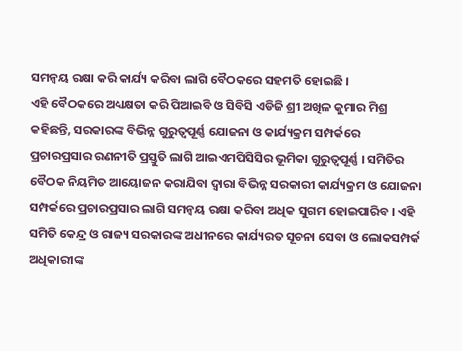ସମନ୍ୱୟ ରକ୍ଷା କରି କାର୍ଯ୍ୟ କରିବା ଲାଗି ବୈଠକରେ ସହମତି ହୋଇଛି ।
ଏହି ବୈଠକରେ ଅଧ୍ୟକ୍ଷତା କରି ପିଆଇବି ଓ ସିବିସି ଏଡିଜି ଶ୍ରୀ ଅଖିଳ କୁମାର ମିଶ୍ର କହିଛନ୍ତି, ସରକାରଙ୍କ ବିଭିନ୍ନ ଗୁରୁତ୍ୱପୂର୍ଣ୍ଣ ଯୋଜନା ଓ କାର୍ଯ୍ୟକ୍ରମ ସମ୍ପର୍କରେ ପ୍ରଚାରପ୍ରସାର ରଣନୀତି ପ୍ରସ୍ତୁତି ଲାଗି ଆଇଏମପିସିସିର ଭୂମିକା ଗୁରୁତ୍ୱପୂର୍ଣ୍ଣ । ସମିତିର ବୈଠକ ନିୟମିତ ଆୟୋଜନ କରାଯିବା ଦ୍ୱାରା ବିଭିନ୍ନ ସରକାରୀ କାର୍ଯ୍ୟକ୍ରମ ଓ ଯୋଜନା ସମ୍ପର୍କରେ ପ୍ରଚାରପ୍ରସାର ଲାଗି ସମନ୍ୱୟ ରକ୍ଷା କରିବା ଅଧିକ ସୁଗମ ହୋଇପାରିବ । ଏହି ସମିତି କେନ୍ଦ୍ର ଓ ରାଜ୍ୟ ସରକାରଙ୍କ ଅଧୀନରେ କାର୍ଯ୍ୟରତ ସୂଚନା ସେବା ଓ ଲୋକସମ୍ପର୍କ ଅଧିକାରୀଙ୍କ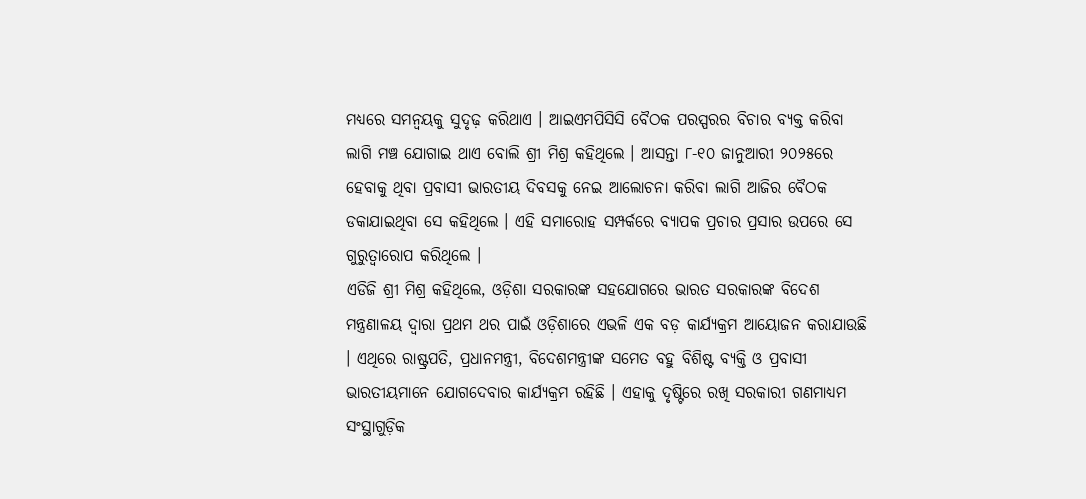ମଧ୍ୟରେ ସମନ୍ୱୟକୁ ସୁଦୃଢ଼ କରିଥାଏ । ଆଇଏମପିସିସି ବୈଠକ ପରସ୍ପରର ବିଚାର ବ୍ୟକ୍ତ କରିବା ଲାଗି ମଞ୍ଚ ଯୋଗାଇ ଥାଏ ବୋଲି ଶ୍ରୀ ମିଶ୍ର କହିଥିଲେ । ଆସନ୍ତା ୮-୧୦ ଜାନୁଆରୀ ୨୦୨୫ରେ ହେବାକୁ ଥିବା ପ୍ରବାସୀ ଭାରତୀୟ ଦିବସକୁ ନେଇ ଆଲୋଚନା କରିବା ଲାଗି ଆଜିର ବୈଠକ ଡକାଯାଇଥିବା ସେ କହିଥିଲେ । ଏହି ସମାରୋହ ସମ୍ପର୍କରେ ବ୍ୟାପକ ପ୍ରଚାର ପ୍ରସାର ଉପରେ ସେ ଗୁରୁତ୍ୱାରୋପ କରିଥିଲେ ।
ଏଡିଜି ଶ୍ରୀ ମିଶ୍ର କହିଥିଲେ, ଓଡ଼ିଶା ସରକାରଙ୍କ ସହଯୋଗରେ ଭାରତ ସରକାରଙ୍କ ବିଦେଶ ମନ୍ତ୍ରଣାଳୟ ଦ୍ୱାରା ପ୍ରଥମ ଥର ପାଇଁ ଓଡ଼ିଶାରେ ଏଭଳି ଏକ ବଡ଼ କାର୍ଯ୍ୟକ୍ରମ ଆୟୋଜନ କରାଯାଉଛି । ଏଥିରେ ରାଷ୍ଟ୍ରପତି, ପ୍ରଧାନମନ୍ତ୍ରୀ, ବିଦେଶମନ୍ତ୍ରୀଙ୍କ ସମେତ ବହୁ ବିଶିଷ୍ଟ ବ୍ୟକ୍ତି ଓ ପ୍ରବାସୀ ଭାରତୀୟମାନେ ଯୋଗଦେବାର କାର୍ଯ୍ୟକ୍ରମ ରହିଛି । ଏହାକୁ ଦୃଷ୍ଟିରେ ରଖି ସରକାରୀ ଗଣମାଧ୍ୟମ ସଂସ୍ଥାଗୁଡ଼ିକ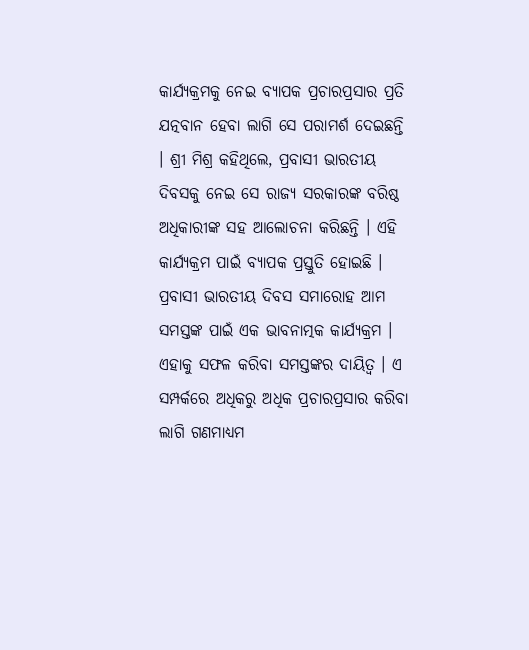କାର୍ଯ୍ୟକ୍ରମକୁ ନେଇ ବ୍ୟାପକ ପ୍ରଚାରପ୍ରସାର ପ୍ରତି ଯତ୍ନବାନ ହେବା ଲାଗି ସେ ପରାମର୍ଶ ଦେଇଛନ୍ତି । ଶ୍ରୀ ମିଶ୍ର କହିଥିଲେ, ପ୍ରବାସୀ ଭାରତୀୟ ଦିବସକୁ ନେଇ ସେ ରାଜ୍ୟ ସରକାରଙ୍କ ବରିଷ୍ଠ ଅଧିକାରୀଙ୍କ ସହ ଆଲୋଚନା କରିଛନ୍ତି । ଏହି କାର୍ଯ୍ୟକ୍ରମ ପାଇଁ ବ୍ୟାପକ ପ୍ରସ୍ତୁତି ହୋଇଛି । ପ୍ରବାସୀ ଭାରତୀୟ ଦିବସ ସମାରୋହ ଆମ ସମସ୍ତଙ୍କ ପାଇଁ ଏକ ଭାବନାତ୍ମକ କାର୍ଯ୍ୟକ୍ରମ । ଏହାକୁ ସଫଳ କରିବା ସମସ୍ତଙ୍କର ଦାୟିତ୍ୱ । ଏ ସମ୍ପର୍କରେ ଅଧିକରୁ ଅଧିକ ପ୍ରଚାରପ୍ରସାର କରିବା ଲାଗି ଗଣମାଧ୍ୟମ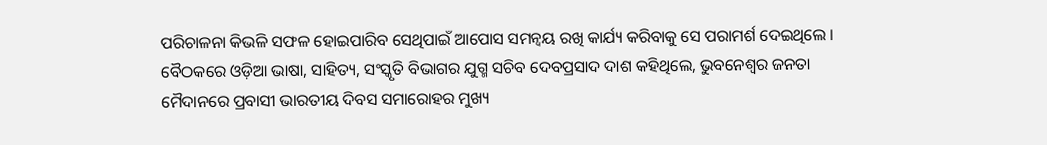ପରିଚାଳନା କିଭଳି ସଫଳ ହୋଇପାରିବ ସେଥିପାଇଁ ଆପୋସ ସମନ୍ୱୟ ରଖି କାର୍ଯ୍ୟ କରିବାକୁ ସେ ପରାମର୍ଶ ଦେଇଥିଲେ ।
ବୈଠକରେ ଓଡ଼ିଆ ଭାଷା, ସାହିତ୍ୟ, ସଂସ୍କୃତି ବିଭାଗର ଯୁଗ୍ମ ସଚିବ ଦେବପ୍ରସାଦ ଦାଶ କହିଥିଲେ, ଭୁବନେଶ୍ୱର ଜନତା ମୈଦାନରେ ପ୍ରବାସୀ ଭାରତୀୟ ଦିବସ ସମାରୋହର ମୁଖ୍ୟ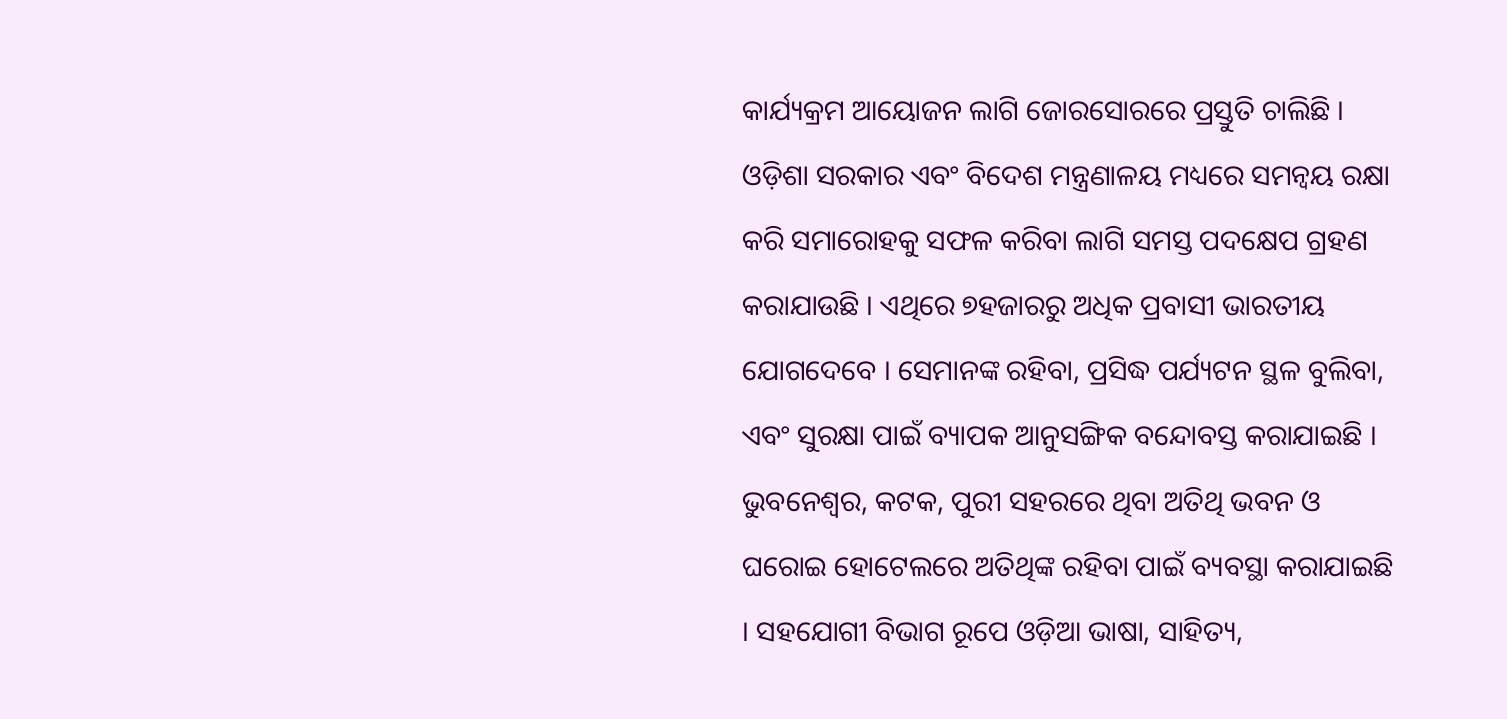କାର୍ଯ୍ୟକ୍ରମ ଆୟୋଜନ ଲାଗି ଜୋରସୋରରେ ପ୍ରସ୍ତୁତି ଚାଲିଛି । ଓଡ଼ିଶା ସରକାର ଏବଂ ବିଦେଶ ମନ୍ତ୍ରଣାଳୟ ମଧ୍ୟରେ ସମନ୍ୱୟ ରକ୍ଷା କରି ସମାରୋହକୁ ସଫଳ କରିବା ଲାଗି ସମସ୍ତ ପଦକ୍ଷେପ ଗ୍ରହଣ କରାଯାଉଛି । ଏଥିରେ ୭ହଜାରରୁ ଅଧିକ ପ୍ରବାସୀ ଭାରତୀୟ ଯୋଗଦେବେ । ସେମାନଙ୍କ ରହିବା, ପ୍ରସିଦ୍ଧ ପର୍ଯ୍ୟଟନ ସ୍ଥଳ ବୁଲିବା, ଏବଂ ସୁରକ୍ଷା ପାଇଁ ବ୍ୟାପକ ଆନୁସଙ୍ଗିକ ବନ୍ଦୋବସ୍ତ କରାଯାଇଛି । ଭୁବନେଶ୍ୱର, କଟକ, ପୁରୀ ସହରରେ ଥିବା ଅତିଥି ଭବନ ଓ ଘରୋଇ ହୋଟେଲରେ ଅତିଥିଙ୍କ ରହିବା ପାଇଁ ବ୍ୟବସ୍ଥା କରାଯାଇଛି । ସହଯୋଗୀ ବିଭାଗ ରୂପେ ଓଡ଼ିଆ ଭାଷା, ସାହିତ୍ୟ,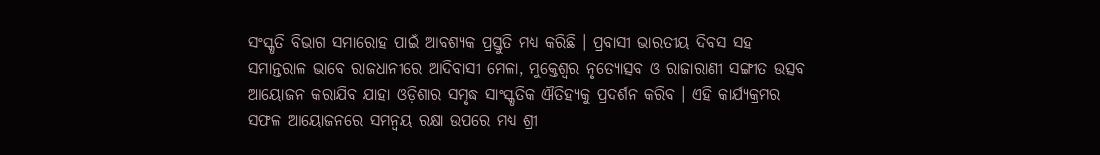ସଂସ୍କୃତି ବିଭାଗ ସମାରୋହ ପାଇଁ ଆବଶ୍ୟକ ପ୍ରସ୍ତୁତି ମଧ୍ୟ କରିଛି । ପ୍ରବାସୀ ଭାରତୀୟ ଦିବସ ସହ ସମାନ୍ତରାଳ ଭାବେ ରାଜଧାନୀରେ ଆଦିବାସୀ ମେଳା, ମୁକ୍ତେଶ୍ୱର ନୃତ୍ୟୋତ୍ସବ ଓ ରାଜାରାଣୀ ସଙ୍ଗୀତ ଉତ୍ସବ ଆୟୋଜନ କରାଯିବ ଯାହା ଓଡ଼ିଶାର ସମୃଦ୍ଧ ସାଂସ୍କୃତିକ ଐତିହ୍ୟକୁ ପ୍ରଦର୍ଶନ କରିବ । ଏହି କାର୍ଯ୍ୟକ୍ରମର ସଫଳ ଆୟୋଜନରେ ସମନ୍ୱୟ ରକ୍ଷା ଉପରେ ମଧ୍ୟ ଶ୍ରୀ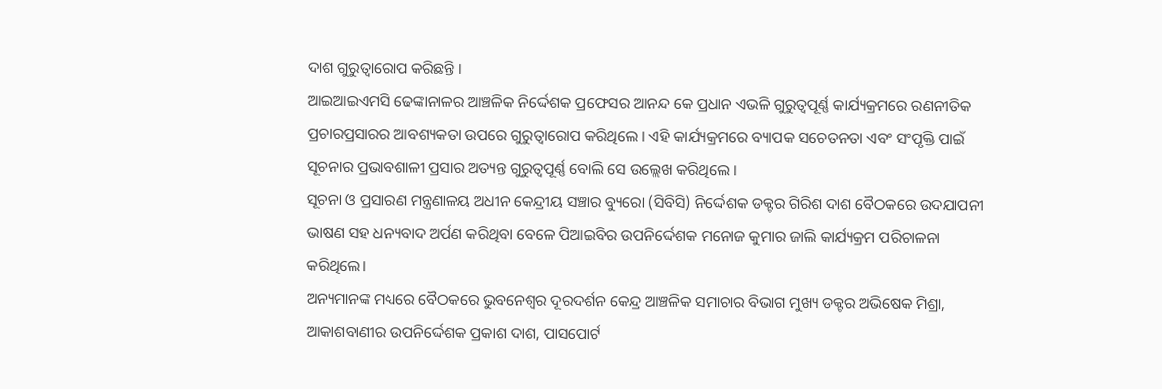ଦାଶ ଗୁରୁତ୍ୱାରୋପ କରିଛନ୍ତି ।
ଆଇଆଇଏମସି ଢେଙ୍କାନାଳର ଆଞ୍ଚଳିକ ନିର୍ଦ୍ଦେଶକ ପ୍ରଫେସର ଆନନ୍ଦ କେ ପ୍ରଧାନ ଏଭଳି ଗୁରୁତ୍ୱପୂର୍ଣ୍ଣ କାର୍ଯ୍ୟକ୍ରମରେ ରଣନୀତିକ ପ୍ରଚାରପ୍ରସାରର ଆବଶ୍ୟକତା ଉପରେ ଗୁରୁତ୍ୱାରୋପ କରିଥିଲେ । ଏହି କାର୍ଯ୍ୟକ୍ରମରେ ବ୍ୟାପକ ସଚେତନତା ଏବଂ ସଂପୃକ୍ତି ପାଇଁ ସୂଚନାର ପ୍ରଭାବଶାଳୀ ପ୍ରସାର ଅତ୍ୟନ୍ତ ଗୁରୁତ୍ୱପୂର୍ଣ୍ଣ ବୋଲି ସେ ଉଲ୍ଲେଖ କରିଥିଲେ ।
ସୂଚନା ଓ ପ୍ରସାରଣ ମନ୍ତ୍ରଣାଳୟ ଅଧୀନ କେନ୍ଦ୍ରୀୟ ସଞ୍ଚାର ବ୍ୟୁରୋ (ସିବିସି) ନିର୍ଦ୍ଦେଶକ ଡକ୍ଟର ଗିରିଶ ଦାଶ ବୈଠକରେ ଉଦଯାପନୀ ଭାଷଣ ସହ ଧନ୍ୟବାଦ ଅର୍ପଣ କରିଥିବା ବେଳେ ପିଆଇବିର ଉପନିର୍ଦ୍ଦେଶକ ମନୋଜ କୁମାର ଜାଲି କାର୍ଯ୍ୟକ୍ରମ ପରିଚାଳନା କରିଥିଲେ।
ଅନ୍ୟମାନଙ୍କ ମଧ୍ୟରେ ବୈଠକରେ ଭୁବନେଶ୍ୱର ଦୂରଦର୍ଶନ କେନ୍ଦ୍ର ଆଞ୍ଚଳିକ ସମାଚାର ବିଭାଗ ମୁଖ୍ୟ ଡକ୍ଟର ଅଭିଷେକ ମିଶ୍ରା, ଆକାଶବାଣୀର ଉପନିର୍ଦ୍ଦେଶକ ପ୍ରକାଶ ଦାଶ, ପାସପୋର୍ଟ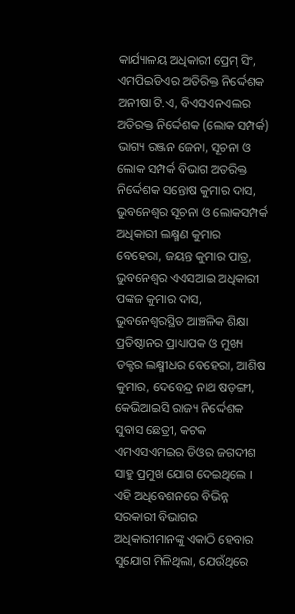କାର୍ଯ୍ୟାଳୟ ଅଧିକାରୀ ପ୍ରେମ୍ ସିଂ, ଏମପିଇଡିଏର ଅତିରିକ୍ତ ନିର୍ଦ୍ଦେଶକ ଅନୀଷା ଟି.ଏ, ବିଏସଏନଏଲର ଅତିରକ୍ତ ନିର୍ଦ୍ଦେଶକ (ଲୋକ ସମ୍ପର୍କ) ଭାଗ୍ୟ ରଞ୍ଜନ ଜେନା, ସୂଚନା ଓ ଲୋକ ସମ୍ପର୍କ ବିଭାଗ ଅତରିକ୍ତ ନିର୍ଦ୍ଦେଶକ ସନ୍ତୋଷ କୁମାର ଦାସ, ଭୁବନେଶ୍ୱର ସୂଚନା ଓ ଲୋକସମ୍ପର୍କ ଅଧିକାରୀ ଲକ୍ଷ୍ମଣ କୁମାର ବେହେରା, ଜୟନ୍ତ କୁମାର ପାତ୍ର, ଭୁବନେଶ୍ୱର ଏଏସଆଇ ଅଧିକାରୀ ପଙ୍କଜ କୁମାର ଦାସ, ଭୁବନେଶ୍ୱରସ୍ଥିତ ଆଞ୍ଚଳିକ ଶିକ୍ଷା ପ୍ରତିଷ୍ଠାନର ପ୍ରାଧ୍ୟାପକ ଓ ମୁଖ୍ୟ ଡକ୍ଟର ଲକ୍ଷ୍ମୀଧର ବେହେରା, ଆଶିଷ କୁମାର, ଦେବେନ୍ଦ୍ର ନାଥ ଷଡ଼ଙ୍ଗୀ, କେଭିଆଇସି ରାଜ୍ୟ ନିର୍ଦ୍ଦେଶକ ସୁବାସ ଛେତ୍ରୀ, କଟକ ଏମଏସଏମଇର ଡିଓର ଜଗଦୀଶ ସାହୁ ପ୍ରମୁଖ ଯୋଗ ଦେଇଥିଲେ ।
ଏହି ଅଧିବେଶନରେ ବିଭିନ୍ନ ସରକାରୀ ବିଭାଗର ଅଧିକାରୀମାନଙ୍କୁ ଏକାଠି ହେବାର ସୁଯୋଗ ମିଳିଥିଲା, ଯେଉଁଥିରେ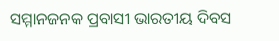ସମ୍ମାନଜନକ ପ୍ରବାସୀ ଭାରତୀୟ ଦିବସ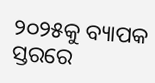୨୦୨୫କୁ ବ୍ୟାପକ ସ୍ତରରେ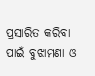ପ୍ରସାରିତ କରିବା ପାଇଁ ବୁଝାମଣା ଓ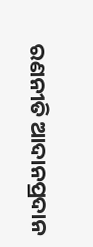ରଣନୀତି ଆଦାନପ୍ରଦାନ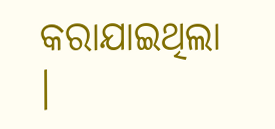କରାଯାଇଥିଲା ।